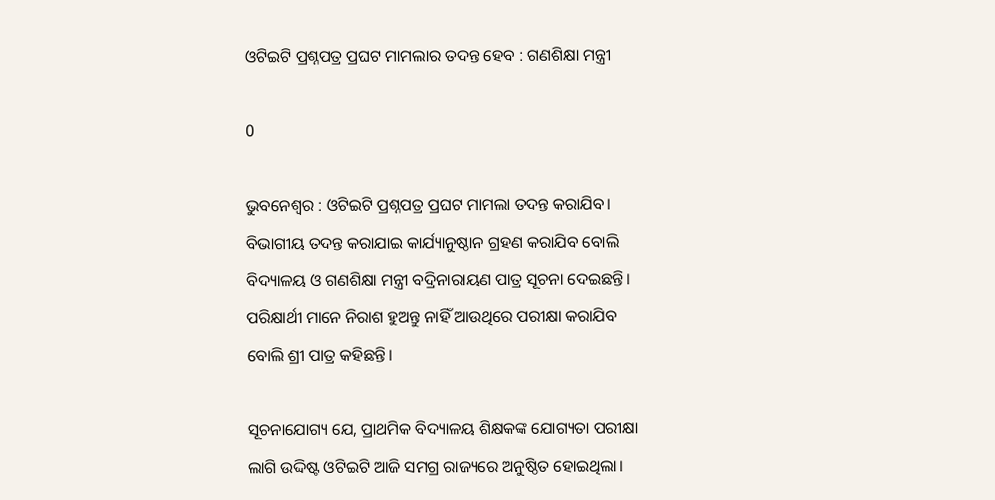ଓଟିଇଟି ପ୍ରଶ୍ନପତ୍ର ପ୍ରଘଟ ମାମଲାର ତଦନ୍ତ ହେବ : ଗଣଶିକ୍ଷା ମନ୍ତ୍ରୀ

0

ଭୁବନେଶ୍ଵର : ଓଟିଇଟି ପ୍ରଶ୍ନପତ୍ର ପ୍ରଘଟ ମାମଲା ତଦନ୍ତ କରାଯିବ। ବିଭାଗୀୟ ତଦନ୍ତ କରାଯାଇ କାର୍ଯ୍ୟାନୁଷ୍ଠାନ ଗ୍ରହଣ କରାଯିବ ବୋଲି ବିଦ୍ୟାଳୟ ଓ ଗଣଶିକ୍ଷା ମନ୍ତ୍ରୀ ବଦ୍ରିନାରାୟଣ ପାତ୍ର ସୂଚନା ଦେଇଛନ୍ତି। ପରିକ୍ଷାର୍ଥୀ ମାନେ ନିରାଶ ହୁଅନ୍ତୁ ନାହିଁ ଆଉଥିରେ ପରୀକ୍ଷା କରାଯିବ ବୋଲି ଶ୍ରୀ ପାତ୍ର କହିଛନ୍ତି।

ସୂଚନାଯୋଗ୍ୟ ଯେ, ପ୍ରାଥମିକ ବିଦ୍ୟାଳୟ ଶିକ୍ଷକଙ୍କ ଯୋଗ୍ୟତା ପରୀକ୍ଷା ଲାଗି ଉଦ୍ଦିଷ୍ଟ ଓଟିଇଟି ଆଜି ସମଗ୍ର ରାଜ୍ୟରେ ଅନୁଷ୍ଠିତ ହୋଇଥିଲା।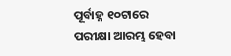ପୂର୍ବାହ୍ନ ୧୦ଟାରେ ପରୀକ୍ଷା ଆରମ୍ଭ ହେବା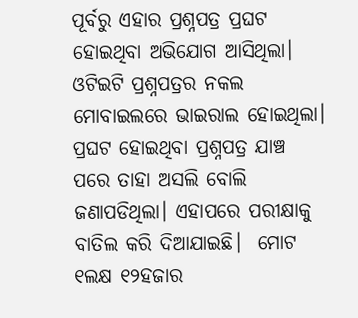ପୂର୍ବରୁ ଏହାର ପ୍ରଶ୍ନପତ୍ର ପ୍ରଘଟ ହୋଇଥିବା ଅଭିଯୋଗ ଆସିଥିଲା। ଓଟିଇଟି ପ୍ରଶ୍ନପତ୍ରର ନକଲ ମୋବାଇଲରେ ଭାଇରାଲ ହୋଇଥିଲା।  ପ୍ରଘଟ ହୋଇଥିବା ପ୍ରଶ୍ନପତ୍ର ଯାଞ୍ଚ ପରେ ତାହା ଅସଲି ବୋଲି ଜଣାପଡିଥିଲା। ଏହାପରେ ପରୀକ୍ଷାକୁ ବାତିଲ କରି ଦିଆଯାଇଛି।  ମୋଟ  ୧ଲକ୍ଷ ୧୨ହଜାର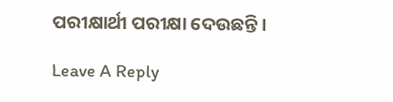ପରୀକ୍ଷାର୍ଥୀ ପରୀକ୍ଷା ଦେଉଛନ୍ତି।

Leave A Reply